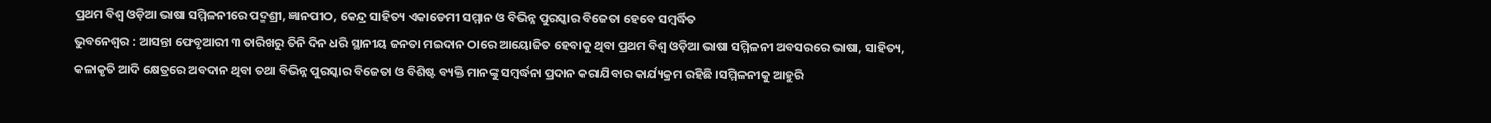ପ୍ରଥମ ବିଶ୍ୱ ଓଡ଼ିଆ ଭାଷା ସମ୍ମିଳନୀରେ ପଦ୍ମଶ୍ରୀ, ଜ୍ଞାନପୀଠ, କେନ୍ଦ୍ର ସାହିତ୍ୟ ଏକାଡେମୀ ସମ୍ମାନ ଓ ବିଭିନ୍ନ ପୁରସ୍କାର ବିଜେତା ହେବେ ସମ୍ବର୍ଦ୍ଧିତ
ଭୁବନେଶ୍ୱର : ଆସନ୍ତା ଫେବୃଆରୀ ୩ ତାରିଖରୁ ତିନି ଦିନ ଧରି ସ୍ଥାନୀୟ ଜନତା ମଇଦାନ ଠାରେ ଆୟୋଜିତ ହେବାକୁ ଥିବା ପ୍ରଥମ ବିଶ୍ୱ ଓଡ଼ିଆ ଭାଷା ସମ୍ମିଳନୀ ଅବସରରେ ଭାଷା, ସାହିତ୍ୟ, କଳାକୃତି ଆଦି କ୍ଷେତ୍ରରେ ଅବଦାନ ଥିବା ତଥା ବିଭିନ୍ନ ପୁରସ୍କାର ବିଜେତା ଓ ବିଶିଷ୍ଟ ବ୍ୟକ୍ତି ମାନଙ୍କୁ ସମ୍ବର୍ଦ୍ଧନା ପ୍ରଦାନ କରାଯିବାର କାର୍ଯ୍ୟକ୍ରମ ରହିଛି ।ସମ୍ମିଳନୀକୁ ଆହୁରି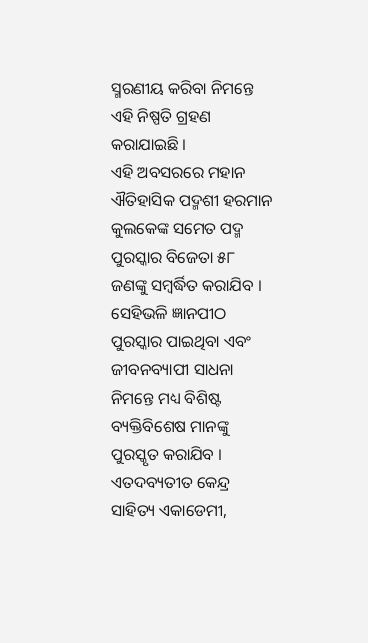ସ୍ମରଣୀୟ କରିବା ନିମନ୍ତେ ଏହି ନିଷ୍ପତି ଗ୍ରହଣ କରାଯାଇଛି ।
ଏହି ଅବସରରେ ମହାନ ଐତିହାସିକ ପଦ୍ମଶୀ ହରମାନ କୁଲକେଙ୍କ ସମେତ ପଦ୍ମ ପୁରସ୍କାର ବିଜେତା ୫୮ ଜଣଙ୍କୁ ସମ୍ବର୍ଦ୍ଧିତ କରାଯିବ । ସେହିଭଳି ଜ୍ଞାନପୀଠ ପୁରସ୍କାର ପାଇଥିବା ଏବଂ ଜୀବନବ୍ୟାପୀ ସାଧନା ନିମନ୍ତେ ମଧ୍ୟ ବିଶିଷ୍ଟ ବ୍ୟକ୍ତିବିଶେଷ ମାନଙ୍କୁ ପୁରସ୍କୃତ କରାଯିବ । ଏତଦବ୍ୟତୀତ କେନ୍ଦ୍ର ସାହିତ୍ୟ ଏକାଡେମୀ,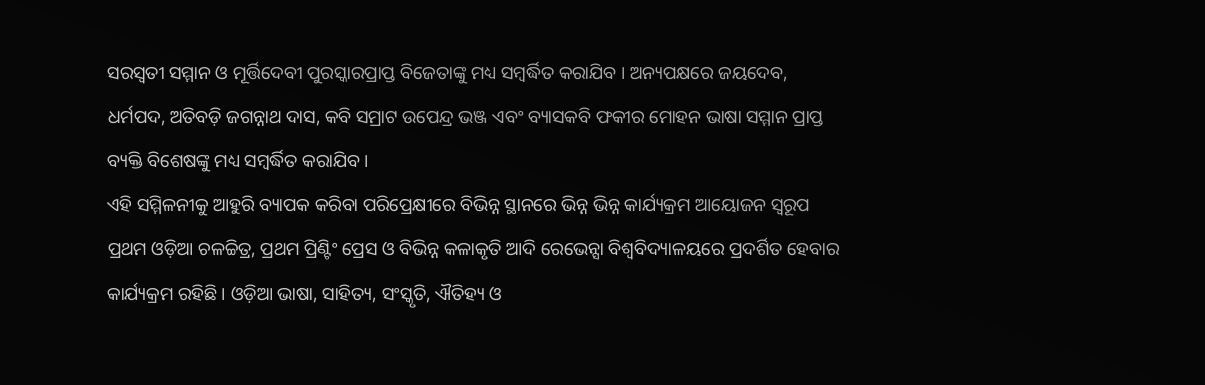ସରସ୍ବତୀ ସମ୍ମାନ ଓ ମୂର୍ତ୍ତିଦେବୀ ପୁରସ୍କାରପ୍ରାପ୍ତ ବିଜେତାଙ୍କୁ ମଧ୍ୟ ସମ୍ବର୍ଦ୍ଧିତ କରାଯିବ । ଅନ୍ୟପକ୍ଷରେ ଜୟଦେବ, ଧର୍ମପଦ, ଅତିବଡ଼ି ଜଗନ୍ନାଥ ଦାସ, କବି ସମ୍ରାଟ ଉପେନ୍ଦ୍ର ଭଞ୍ଜ ଏବଂ ବ୍ୟାସକବି ଫକୀର ମୋହନ ଭାଷା ସମ୍ମାନ ପ୍ରାପ୍ତ ବ୍ୟକ୍ତି ବିଶେଷଙ୍କୁ ମଧ୍ୟ ସମ୍ବର୍ଦ୍ଧିତ କରାଯିବ ।
ଏହି ସମ୍ମିଳନୀକୁ ଆହୁରି ବ୍ୟାପକ କରିବା ପରିପ୍ରେକ୍ଷୀରେ ବିଭିନ୍ନ ସ୍ଥାନରେ ଭିନ୍ନ ଭିନ୍ନ କାର୍ଯ୍ୟକ୍ରମ ଆୟୋଜନ ସ୍ୱରୂପ ପ୍ରଥମ ଓଡ଼ିଆ ଚଳଚ୍ଚିତ୍ର, ପ୍ରଥମ ପ୍ରିଣ୍ଟିଂ ପ୍ରେସ ଓ ବିଭିନ୍ନ କଳାକୃତି ଆଦି ରେଭେନ୍ସା ବିଶ୍ୱବିଦ୍ୟାଳୟରେ ପ୍ରଦର୍ଶିତ ହେବାର କାର୍ଯ୍ୟକ୍ରମ ରହିଛି । ଓଡ଼ିଆ ଭାଷା, ସାହିତ୍ୟ, ସଂସ୍କୃତି, ଐତିହ୍ୟ ଓ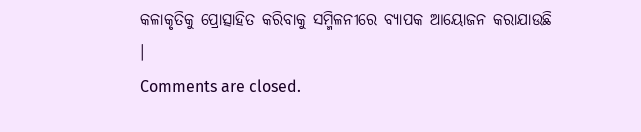କଳାକୃତିକୁ ପ୍ରୋତ୍ସାହିତ କରିବାକୁ ସମ୍ମିଳନୀରେ ବ୍ୟାପକ ଆୟୋଜନ କରାଯାଉଛି ।
Comments are closed.